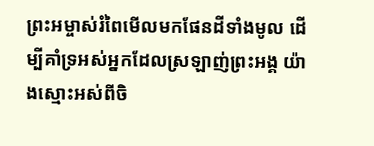ព្រះអម្ចាស់រំពៃមើលមកផែនដីទាំងមូល ដើម្បីគាំទ្រអស់អ្នកដែលស្រឡាញ់ព្រះអង្គ យ៉ាងស្មោះអស់ពីចិ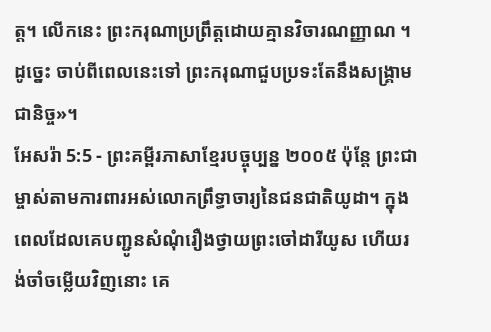ត្ត។ លើកនេះ ព្រះករុណាប្រព្រឹត្តដោយគ្មានវិចារណញ្ញាណ ។ ដូច្នេះ ចាប់ពីពេលនេះទៅ ព្រះករុណាជួបប្រទះតែនឹងសង្គ្រាមជានិច្ច»។
អែសរ៉ា 5:5 - ព្រះគម្ពីរភាសាខ្មែរបច្ចុប្បន្ន ២០០៥ ប៉ុន្តែ ព្រះជាម្ចាស់តាមការពារអស់លោកព្រឹទ្ធាចារ្យនៃជនជាតិយូដា។ ក្នុងពេលដែលគេបញ្ជូនសំណុំរឿងថ្វាយព្រះចៅដារីយូស ហើយរង់ចាំចម្លើយវិញនោះ គេ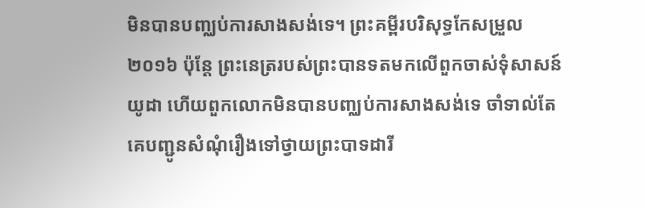មិនបានបញ្ឈប់ការសាងសង់ទេ។ ព្រះគម្ពីរបរិសុទ្ធកែសម្រួល ២០១៦ ប៉ុន្តែ ព្រះនេត្ររបស់ព្រះបានទតមកលើពួកចាស់ទុំសាសន៍យូដា ហើយពួកលោកមិនបានបញ្ឈប់ការសាងសង់ទេ ចាំទាល់តែគេបញ្ជូនសំណុំរឿងទៅថ្វាយព្រះបាទដារី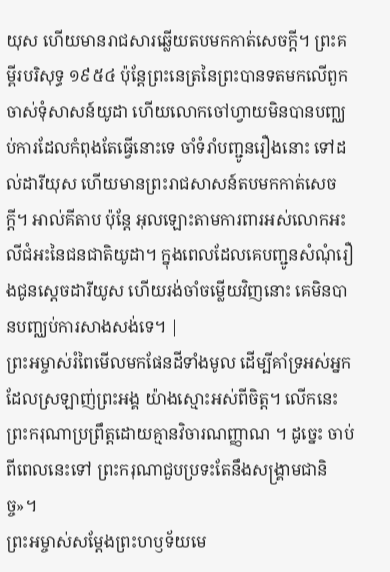យុស ហើយមានរាជសារឆ្លើយតបមកកាត់សេចក្ដី។ ព្រះគម្ពីរបរិសុទ្ធ ១៩៥៤ ប៉ុន្តែព្រះនេត្រនៃព្រះបានទតមកលើពួកចាស់ទុំសាសន៍យូដា ហើយលោកចៅហ្វាយមិនបានបញ្ឈប់ការដែលកំពុងតែធ្វើនោះទេ ចាំទំរាំបញ្ជូនរឿងនោះ ទៅដល់ដារីយុស ហើយមានព្រះរាជសាសន៍តបមកកាត់សេចក្ដី។ អាល់គីតាប ប៉ុន្តែ អុលឡោះតាមការពារអស់លោកអះលីជំអះនៃជនជាតិយូដា។ ក្នុងពេលដែលគេបញ្ជូនសំណុំរឿងជូនស្តេចដារីយូស ហើយរង់ចាំចម្លើយវិញនោះ គេមិនបានបញ្ឈប់ការសាងសង់ទេ។ |
ព្រះអម្ចាស់រំពៃមើលមកផែនដីទាំងមូល ដើម្បីគាំទ្រអស់អ្នកដែលស្រឡាញ់ព្រះអង្គ យ៉ាងស្មោះអស់ពីចិត្ត។ លើកនេះ ព្រះករុណាប្រព្រឹត្តដោយគ្មានវិចារណញ្ញាណ ។ ដូច្នេះ ចាប់ពីពេលនេះទៅ ព្រះករុណាជួបប្រទះតែនឹងសង្គ្រាមជានិច្ច»។
ព្រះអម្ចាស់សម្តែងព្រះហឫទ័យមេ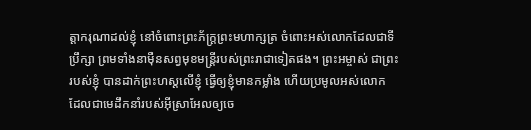ត្តាករុណាដល់ខ្ញុំ នៅចំពោះព្រះភ័ក្ត្រព្រះមហាក្សត្រ ចំពោះអស់លោកដែលជាទីប្រឹក្សា ព្រមទាំងនាម៉ឺនសព្វមុខមន្ត្រីរបស់ព្រះរាជាទៀតផង។ ព្រះអម្ចាស់ ជាព្រះរបស់ខ្ញុំ បានដាក់ព្រះហស្ដលើខ្ញុំ ធ្វើឲ្យខ្ញុំមានកម្លាំង ហើយប្រមូលអស់លោក ដែលជាមេដឹកនាំរបស់អ៊ីស្រាអែលឲ្យចេ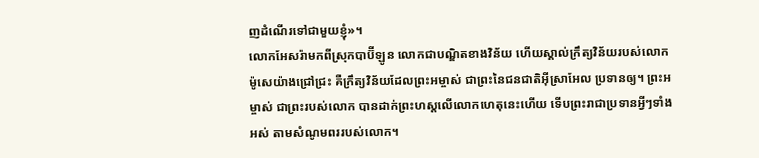ញដំណើរទៅជាមួយខ្ញុំ»។
លោកអែសរ៉ាមកពីស្រុកបាប៊ីឡូន លោកជាបណ្ឌិតខាងវិន័យ ហើយស្គាល់ក្រឹត្យវិន័យរបស់លោកម៉ូសេយ៉ាងជ្រៅជ្រះ គឺក្រឹត្យវិន័យដែលព្រះអម្ចាស់ ជាព្រះនៃជនជាតិអ៊ីស្រាអែល ប្រទានឲ្យ។ ព្រះអម្ចាស់ ជាព្រះរបស់លោក បានដាក់ព្រះហស្ដលើលោកហេតុនេះហើយ ទើបព្រះរាជាប្រទានអ្វីៗទាំងអស់ តាមសំណូមពររបស់លោក។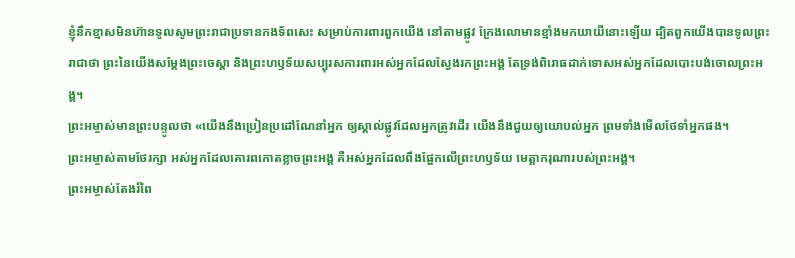ខ្ញុំនឹកខ្មាសមិនហ៊ានទូលសូមព្រះរាជាប្រទានកងទ័ពសេះ សម្រាប់ការពារពួកយើង នៅតាមផ្លូវ ក្រែងលោមានខ្មាំងមកយាយីនោះឡើយ ដ្បិតពួកយើងបានទូលព្រះរាជាថា ព្រះនៃយើងសម្តែងព្រះចេស្ដា និងព្រះហឫទ័យសប្បុរសការពារអស់អ្នកដែលស្វែងរកព្រះអង្គ តែទ្រង់ពិរោធដាក់ទោសអស់អ្នកដែលបោះបង់ចោលព្រះអង្គ។
ព្រះអម្ចាស់មានព្រះបន្ទូលថា «យើងនឹងប្រៀនប្រដៅណែនាំអ្នក ឲ្យស្គាល់ផ្លូវដែលអ្នកត្រូវដើរ យើងនឹងជួយឲ្យយោបល់អ្នក ព្រមទាំងមើលថែទាំអ្នកផង។
ព្រះអម្ចាស់តាមថែរក្សា អស់អ្នកដែលគោរពកោតខ្លាចព្រះអង្គ គឺអស់អ្នកដែលពឹងផ្អែកលើព្រះហឫទ័យ មេត្តាករុណារបស់ព្រះអង្គ។
ព្រះអម្ចាស់តែងរំពៃ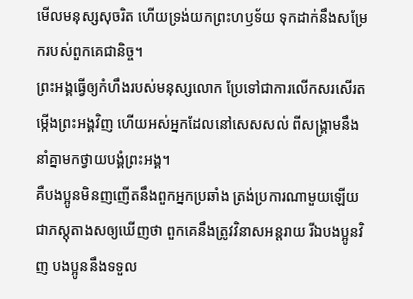មើលមនុស្សសុចរិត ហើយទ្រង់យកព្រះហឫទ័យ ទុកដាក់នឹងសម្រែករបស់ពួកគេជានិច្ច។
ព្រះអង្គធ្វើឲ្យកំហឹងរបស់មនុស្សលោក ប្រែទៅជាការលើកសរសើរតម្កើងព្រះអង្គវិញ ហើយអស់អ្នកដែលនៅសេសសល់ ពីសង្គ្រាមនឹងនាំគ្នាមកថ្វាយបង្គំព្រះអង្គ។
គឺបងប្អូនមិនញញើតនឹងពួកអ្នកប្រឆាំង ត្រង់ប្រការណាមួយឡើយ ជាភស្តុតាងសឲ្យឃើញថា ពួកគេនឹងត្រូវវិនាសអន្តរាយ រីឯបងប្អូនវិញ បងប្អូននឹងទទួល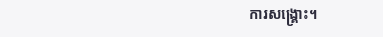ការសង្គ្រោះ។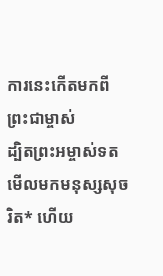ការនេះកើតមកពីព្រះជាម្ចាស់
ដ្បិតព្រះអម្ចាស់ទតមើលមកមនុស្សសុចរិត* ហើយ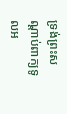ទ្រង់ព្រះសណ្ដាប់ពាក្យទូលអ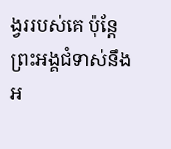ង្វររបស់គេ ប៉ុន្តែ ព្រះអង្គជំទាស់នឹងអ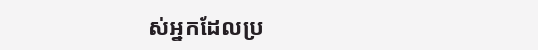ស់អ្នកដែលប្រ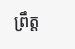ព្រឹត្ត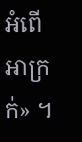អំពើអាក្រក់» ។